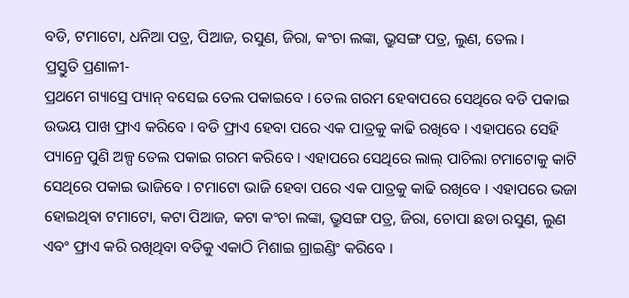ବଡି, ଟମାଟୋ, ଧନିଆ ପତ୍ର, ପିଆଜ, ରସୁଣ, ଜିରା, କଂଚା ଲଙ୍କା, ଭ୍ରୁସଙ୍ଗ ପତ୍ର, ଲୁଣ, ତେଲ ।
ପ୍ରସ୍ତୁତି ପ୍ରଣାଳୀ-
ପ୍ରଥମେ ଗ୍ୟାସ୍ରେ ପ୍ୟାନ୍ ବସେଇ ତେଲ ପକାଇବେ । ତେଲ ଗରମ ହେବାପରେ ସେଥିରେ ବଡି ପକାଇ ଉଭୟ ପାଖ ଫ୍ରାଏ କରିବେ । ବଡି ଫ୍ରାଏ ହେବା ପରେ ଏକ ପାତ୍ରକୁ କାଢି ରଖିବେ । ଏହାପରେ ସେହି ପ୍ୟାନ୍ରେ ପୁଣି ଅଳ୍ପ ତେଲ ପକାଇ ଗରମ କରିବେ । ଏହାପରେ ସେଥିରେ ଲାଲ୍ ପାଚିଲା ଟମାଟୋକୁ କାଟି ସେଥିରେ ପକାଇ ଭାଜିବେ । ଟମାଟୋ ଭାଜି ହେବା ପରେ ଏକ ପାତ୍ରକୁ କାଢି ରଖିବେ । ଏହାପରେ ଭଜା ହୋଇଥିବା ଟମାଟୋ, କଟା ପିଆଜ, କଟା କଂଚା ଲଙ୍କା, ଭ୍ରୁସଙ୍ଗ ପତ୍ର, ଜିରା, ଚୋପା ଛଡା ରସୁଣ, ଲୁଣ ଏବଂ ଫ୍ରାଏ କରି ରଖିଥିବା ବଡିକୁ ଏକାଠି ମିଶାଇ ଗ୍ରାଇଣ୍ଡିଂ କରିବେ ।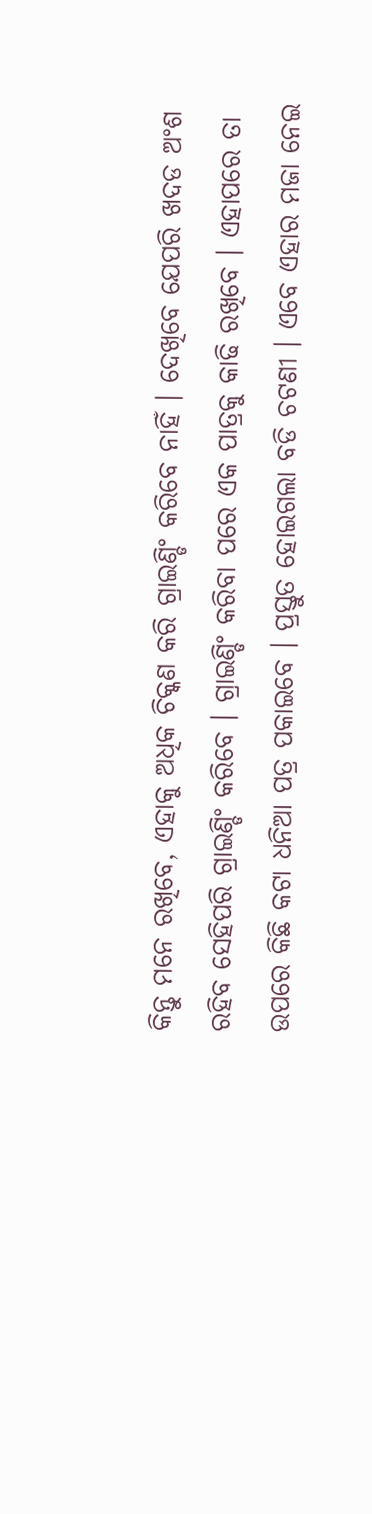କିନ୍ତୁ ମନେ ରଖିବେ, ଏହାକୁ ଅଧିକ ଚିକ୍କଣ କରି ଗ୍ରାଇଣ୍ଡିଂ କରିବେ ନାହିଁ । ଦେଖିବେ ଯେପରି ଖଦଡ ଅଂଶ ରହିବ ସେହିପରି ଗ୍ରାଇଣ୍ଡିଂ କରିବେ । ଗ୍ରାଇଣ୍ଡିଂ କରିବା ପରେ ଏକ ପାତ୍ରକୁ କାଢି ରଖିବେ । ଏହାପରେ ତା ଉପରେ କିଛି କଟା ଧନିଆ ପତ୍ର ପକାଇବେ । ପ୍ରସ୍ତୁତ ହୋଇଗଲା ବଡି ଚଟଣୀ । ଏବେ ଏହାର ମଜା ନେଇ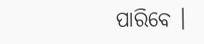ପାରିବେ ।